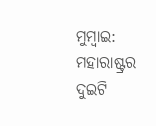ମୁମ୍ବାଇ: ମହାରାଷ୍ଟ୍ରର ଦୁଇଟି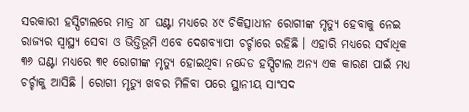ସରକାରୀ ହସ୍ପିଟାଲରେ ମାତ୍ର ୪୮ ଘଣ୍ଟା ମଧ୍ୟରେ ୪୯ ଚିକିତ୍ସାଧୀନ ରୋଗୀଙ୍କ ମୃତ୍ୟୁ ହେବାକୁ ନେଇ ରାଜ୍ୟର ସ୍ବାସ୍ଥ୍ୟ ସେବା ଓ ଭିତ୍ତିଭୂମି ଏବେ ଦେଶବ୍ୟାପୀ ଚର୍ଚ୍ଚାରେ ରହିଛି । ଏହାରି ମଧ୍ୟରେ ସର୍ବାଧିକ ୩୬ ଘଣ୍ଟା ମଧ୍ୟରେ ୩୧ ରୋଗୀଙ୍କ ମୃତ୍ୟୁ ହୋଇଥିବା ନନ୍ଦେଡ ହସ୍ପିଟାଲ ଅନ୍ୟ ଏକ କାରଣ ପାଇଁ ମଧ୍ୟ ଚର୍ଚ୍ଚାକୁ ଆସିଛି । ରୋଗୀ ମୃତ୍ୟୁ ଖବର ମିଳିବା ପରେ ସ୍ଥାନୀୟ ସାଂସଦ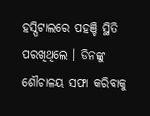ହସ୍ପିଟାଲରେ ପହଞ୍ଚି ସ୍ଥିତି ପରଖିଥିଲେ । ଡିନଙ୍କୁ ଶୌଚାଳୟ ସଫା କରିବାକୁ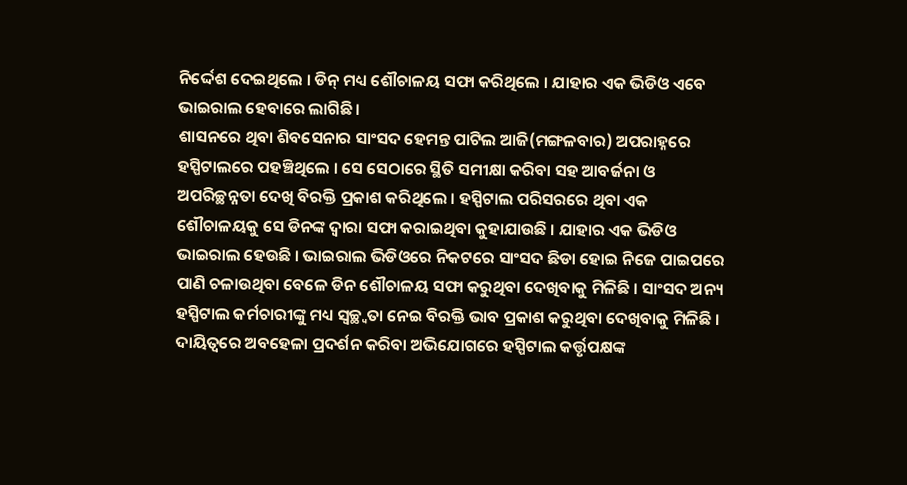ନିର୍ଦ୍ଦେଶ ଦେଇଥିଲେ । ଡିନ୍ ମଧ୍ୟ ଶୌଚାଳୟ ସଫା କରିଥିଲେ । ଯାହାର ଏକ ଭିଡିଓ ଏବେ ଭାଇରାଲ ହେବାରେ ଲାଗିଛି ।
ଶାସନରେ ଥିବା ଶିବସେନାର ସାଂସଦ ହେମନ୍ତ ପାଟିଲ ଆଜି(ମଙ୍ଗଳବାର) ଅପରାହ୍ନରେ ହସ୍ପିଟାଲରେ ପହଞ୍ଚିଥିଲେ । ସେ ସେଠାରେ ସ୍ଥିତି ସମୀକ୍ଷା କରିବା ସହ ଆବର୍ଜନା ଓ ଅପରିଚ୍ଛନ୍ନତା ଦେଖି ବିରକ୍ତି ପ୍ରକାଶ କରିଥିଲେ । ହସ୍ପିଟାଲ ପରିସରରେ ଥିବା ଏକ ଶୌଚାଳୟକୁ ସେ ଡିନଙ୍କ ଦ୍ବାରା ସଫା କରାଇଥିବା କୁହାଯାଉଛି । ଯାହାର ଏକ ଭିଡିଓ ଭାଇରାଲ ହେଉଛି । ଭାଇରାଲ ଭିଡିଓରେ ନିକଟରେ ସାଂସଦ ଛିଡା ହୋଇ ନିଜେ ପାଇପରେ ପାଣି ଚଳାଉଥିବା ବେଳେ ଡିନ ଶୌଚାଳୟ ସଫା କରୁଥିବା ଦେଖିବାକୁ ମିଳିଛି । ସାଂସଦ ଅନ୍ୟ ହସ୍ପିଟାଲ କର୍ମଚାରୀଙ୍କୁ ମଧ୍ୟ ସ୍ବଚ୍ଛ୍ବତା ନେଇ ବିରକ୍ତି ଭାବ ପ୍ରକାଶ କରୁଥିବା ଦେଖିବାକୁ ମିଳିଛି । ଦାୟିତ୍ବରେ ଅବହେଳା ପ୍ରଦର୍ଶନ କରିବା ଅଭିଯୋଗରେ ହସ୍ପିଟାଲ କର୍ତ୍ତୃପକ୍ଷଙ୍କ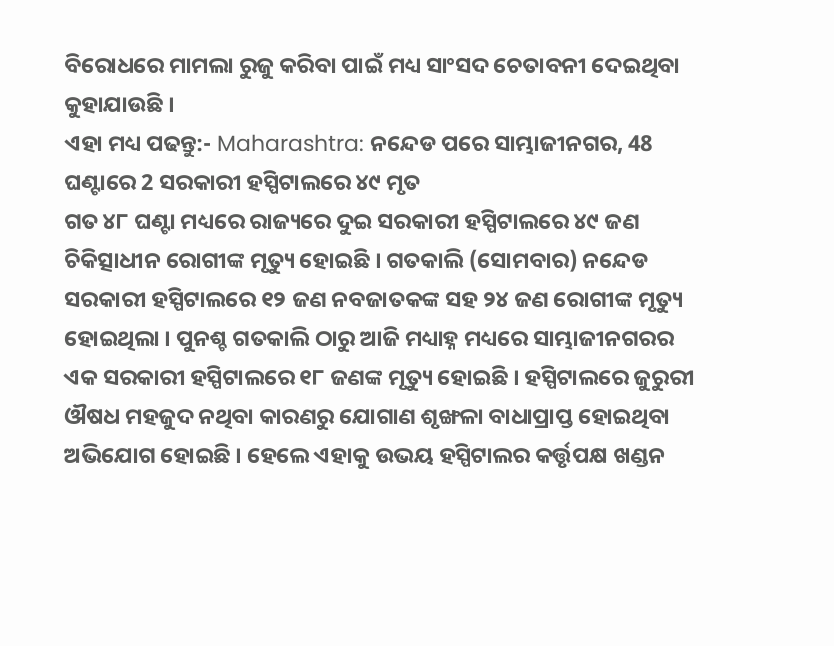ବିରୋଧରେ ମାମଲା ରୁଜୁ କରିବା ପାଇଁ ମଧ୍ୟ ସାଂସଦ ଚେତାବନୀ ଦେଇଥିବା କୁହାଯାଉଛି ।
ଏହା ମଧ୍ୟ ପଢନ୍ତୁ:- Maharashtra: ନନ୍ଦେଡ ପରେ ସାମ୍ଭାଜୀନଗର, 48 ଘଣ୍ଟାରେ 2 ସରକାରୀ ହସ୍ପିଟାଲରେ ୪୯ ମୃତ
ଗତ ୪୮ ଘଣ୍ଟା ମଧ୍ୟରେ ରାଜ୍ୟରେ ଦୁଇ ସରକାରୀ ହସ୍ପିଟାଲରେ ୪୯ ଜଣ ଚିକିତ୍ସାଧୀନ ରୋଗୀଙ୍କ ମୃତ୍ୟୁ ହୋଇଛି । ଗତକାଲି (ସୋମବାର) ନନ୍ଦେଡ ସରକାରୀ ହସ୍ପିଟାଲରେ ୧୨ ଜଣ ନବଜାତକଙ୍କ ସହ ୨୪ ଜଣ ରୋଗୀଙ୍କ ମୃତ୍ୟୁ ହୋଇଥିଲା । ପୁନଶ୍ଚ ଗତକାଲି ଠାରୁ ଆଜି ମଧ୍ୟାହ୍ନ ମଧ୍ୟରେ ସାମ୍ଭାଜୀନଗରର ଏକ ସରକାରୀ ହସ୍ପିଟାଲରେ ୧୮ ଜଣଙ୍କ ମୃତ୍ୟୁ ହୋଇଛି । ହସ୍ପିଟାଲରେ ଜୁରୁରୀ ଔଷଧ ମହଜୁଦ ନଥିବା କାରଣରୁ ଯୋଗାଣ ଶୃଙ୍ଖଳା ବାଧାପ୍ରାପ୍ତ ହୋଇଥିବା ଅଭିଯୋଗ ହୋଇଛି । ହେଲେ ଏହାକୁ ଉଭୟ ହସ୍ପିଟାଲର କର୍ତ୍ତୃପକ୍ଷ ଖଣ୍ଡନ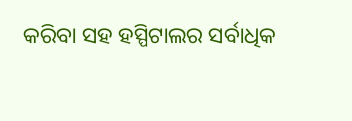କରିବା ସହ ହସ୍ପିଟାଲର ସର୍ବାଧିକ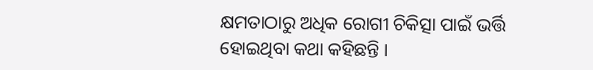କ୍ଷମତାଠାରୁ ଅଧିକ ରୋଗୀ ଚିକିତ୍ସା ପାଇଁ ଭର୍ତ୍ତି ହୋଇଥିବା କଥା କହିଛନ୍ତି ।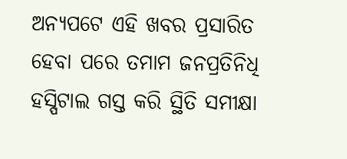ଅନ୍ୟପଟେ ଏହି ଖବର ପ୍ରସାରିତ ହେବା ପରେ ତମାମ ଜନପ୍ରତିନିଧି ହସ୍ପିଟାଲ ଗସ୍ତ କରି ସ୍ଥିତି ସମୀକ୍ଷା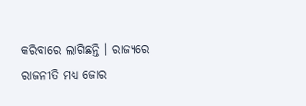କରିବାରେ ଲାଗିଛନ୍ତି । ରାଜ୍ୟରେ ରାଜନୀତି ମଧ୍ୟ ଜୋର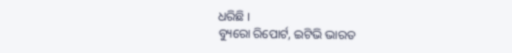ଧରିଛି ।
ବ୍ୟୁରୋ ରିପୋର୍ଟ, ଇଟିଭି ଭାରତ